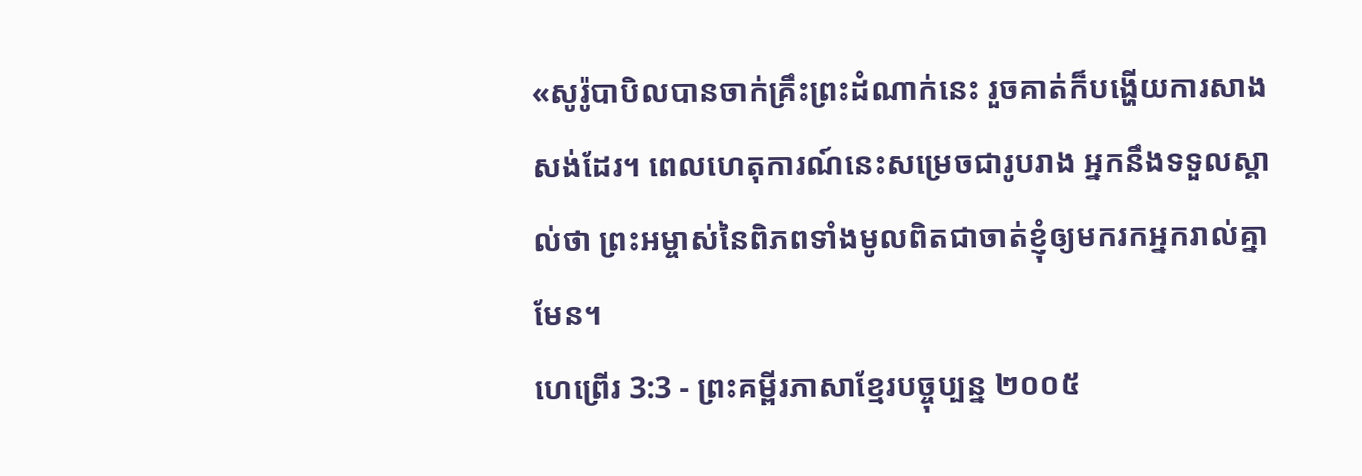«សូរ៉ូបាបិលបានចាក់គ្រឹះព្រះដំណាក់នេះ រួចគាត់ក៏បង្ហើយការសាងសង់ដែរ។ ពេលហេតុការណ៍នេះសម្រេចជារូបរាង អ្នកនឹងទទួលស្គាល់ថា ព្រះអម្ចាស់នៃពិភពទាំងមូលពិតជាចាត់ខ្ញុំឲ្យមករកអ្នករាល់គ្នាមែន។
ហេព្រើរ 3:3 - ព្រះគម្ពីរភាសាខ្មែរបច្ចុប្បន្ន ២០០៥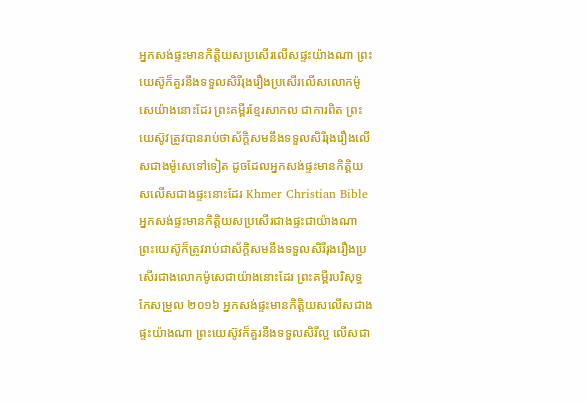អ្នកសង់ផ្ទះមានកិត្តិយសប្រសើរលើសផ្ទះយ៉ាងណា ព្រះយេស៊ូក៏គួរនឹងទទួលសិរីរុងរឿងប្រសើរលើសលោកម៉ូសេយ៉ាងនោះដែរ ព្រះគម្ពីរខ្មែរសាកល ជាការពិត ព្រះយេស៊ូវត្រូវបានរាប់ថាស័ក្ដិសមនឹងទទួលសិរីរុងរឿងលើសជាងម៉ូសេទៅទៀត ដូចដែលអ្នកសង់ផ្ទះមានកិត្តិយសលើសជាងផ្ទះនោះដែរ Khmer Christian Bible អ្នកសង់ផ្ទះមានកិត្តិយសប្រសើរជាងផ្ទះជាយ៉ាងណា ព្រះយេស៊ូក៏ត្រូវរាប់ជាស័ក្ដិសមនឹងទទួលសិរីរុងរឿងប្រសើរជាងលោកម៉ូសេជាយ៉ាងនោះដែរ ព្រះគម្ពីរបរិសុទ្ធកែសម្រួល ២០១៦ អ្នកសង់ផ្ទះមានកិត្តិយសលើសជាងផ្ទះយ៉ាងណា ព្រះយេស៊ូវក៏គួរនឹងទទួលសិរីល្អ លើសជា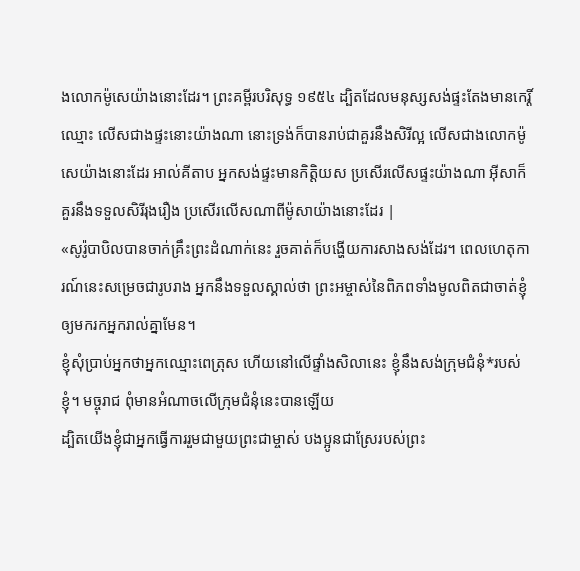ងលោកម៉ូសេយ៉ាងនោះដែរ។ ព្រះគម្ពីរបរិសុទ្ធ ១៩៥៤ ដ្បិតដែលមនុស្សសង់ផ្ទះតែងមានកេរ្តិ៍ឈ្មោះ លើសជាងផ្ទះនោះយ៉ាងណា នោះទ្រង់ក៏បានរាប់ជាគួរនឹងសិរីល្អ លើសជាងលោកម៉ូសេយ៉ាងនោះដែរ អាល់គីតាប អ្នកសង់ផ្ទះមានកិត្ដិយស ប្រសើរលើសផ្ទះយ៉ាងណា អ៊ីសាក៏គួរនឹងទទួលសិរីរុងរឿង ប្រសើរលើសណាពីម៉ូសាយ៉ាងនោះដែរ |
«សូរ៉ូបាបិលបានចាក់គ្រឹះព្រះដំណាក់នេះ រួចគាត់ក៏បង្ហើយការសាងសង់ដែរ។ ពេលហេតុការណ៍នេះសម្រេចជារូបរាង អ្នកនឹងទទួលស្គាល់ថា ព្រះអម្ចាស់នៃពិភពទាំងមូលពិតជាចាត់ខ្ញុំឲ្យមករកអ្នករាល់គ្នាមែន។
ខ្ញុំសុំប្រាប់អ្នកថាអ្នកឈ្មោះពេត្រុស ហើយនៅលើផ្ទាំងសិលានេះ ខ្ញុំនឹងសង់ក្រុមជំនុំ*របស់ខ្ញុំ។ មច្ចុរាជ ពុំមានអំណាចលើក្រុមជំនុំនេះបានឡើយ
ដ្បិតយើងខ្ញុំជាអ្នកធ្វើការរួមជាមួយព្រះជាម្ចាស់ បងប្អូនជាស្រែរបស់ព្រះ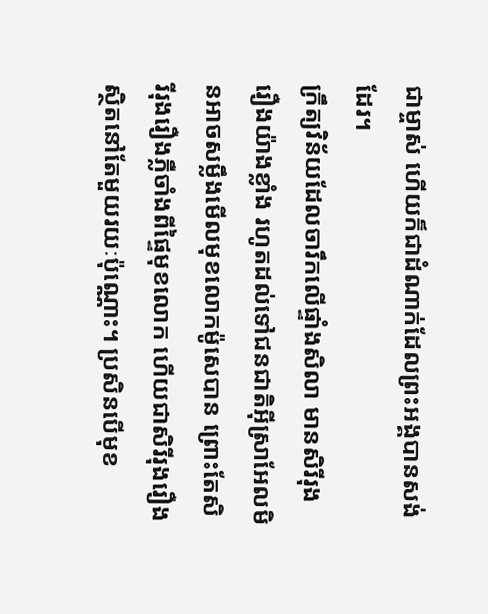ជាម្ចាស់ ហើយក៏ជាដំណាក់ដែលព្រះអង្គបានសង់ដែរ។
ក្រឹត្យវិន័យដែលចារឹកលើផ្ទាំងសិលា មានសិរីរុងរឿងយ៉ាងខ្លាំង រហូតដល់ទៅជនជាតិអ៊ីស្រាអែលមិនអាចសម្លឹងមើលមុខលោកម៉ូសេបាន ព្រោះតែសិរីរុងរឿងភ្លឺចាំងពីផ្ទៃមុខលោក ហើយជាសិរីរុងរឿងស្ថិតនៅតែមួយរយៈប៉ុណ្ណោះ។ ប្រសិនបើមុខ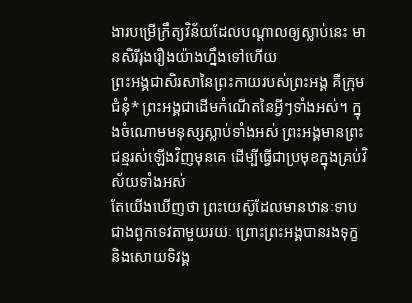ងារបម្រើក្រឹត្យវិន័យដែលបណ្ដាលឲ្យស្លាប់នេះ មានសិរីរុងរឿងយ៉ាងហ្នឹងទៅហើយ
ព្រះអង្គជាសិរសានៃព្រះកាយរបស់ព្រះអង្គ គឺក្រុមជំនុំ* ព្រះអង្គជាដើមកំណើតនៃអ្វីៗទាំងអស់។ ក្នុងចំណោមមនុស្សស្លាប់ទាំងអស់ ព្រះអង្គមានព្រះជន្មរស់ឡើងវិញមុនគេ ដើម្បីធ្វើជាប្រមុខក្នុងគ្រប់វិស័យទាំងអស់
តែយើងឃើញថា ព្រះយេស៊ូដែលមានឋានៈទាបជាងពួកទេវតាមួយរយៈ ព្រោះព្រះអង្គបានរងទុក្ខ និងសោយទិវង្គ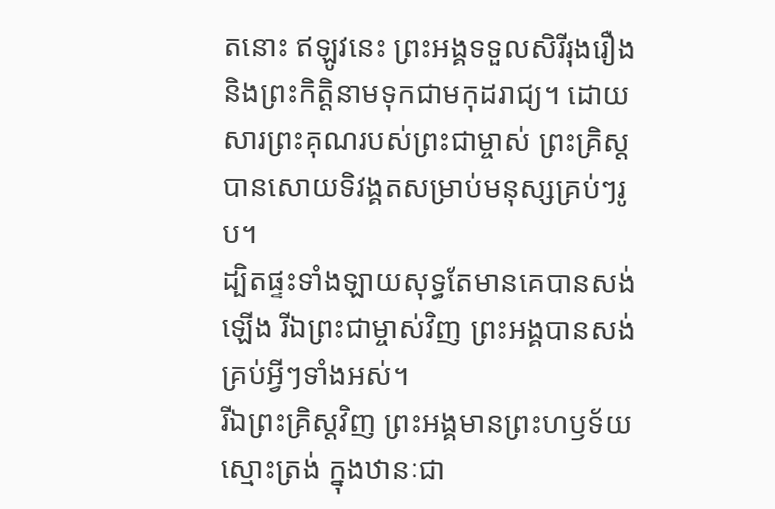តនោះ ឥឡូវនេះ ព្រះអង្គទទួលសិរីរុងរឿង និងព្រះកិត្តិនាមទុកជាមកុដរាជ្យ។ ដោយសារព្រះគុណរបស់ព្រះជាម្ចាស់ ព្រះគ្រិស្តបានសោយទិវង្គតសម្រាប់មនុស្សគ្រប់ៗរូប។
ដ្បិតផ្ទះទាំងឡាយសុទ្ធតែមានគេបានសង់ឡើង រីឯព្រះជាម្ចាស់វិញ ព្រះអង្គបានសង់គ្រប់អ្វីៗទាំងអស់។
រីឯព្រះគ្រិស្តវិញ ព្រះអង្គមានព្រះហឫទ័យស្មោះត្រង់ ក្នុងឋានៈជា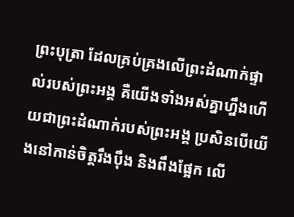ព្រះបុត្រា ដែលគ្រប់គ្រងលើព្រះដំណាក់ផ្ទាល់របស់ព្រះអង្គ គឺយើងទាំងអស់គ្នាហ្នឹងហើយជាព្រះដំណាក់របស់ព្រះអង្គ ប្រសិនបើយើងនៅកាន់ចិត្តរឹងប៉ឹង និងពឹងផ្អែក លើ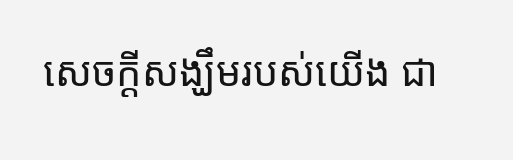សេចក្ដីសង្ឃឹមរបស់យើង ជា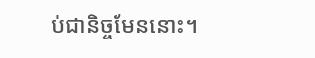ប់ជានិច្ចមែននោះ។